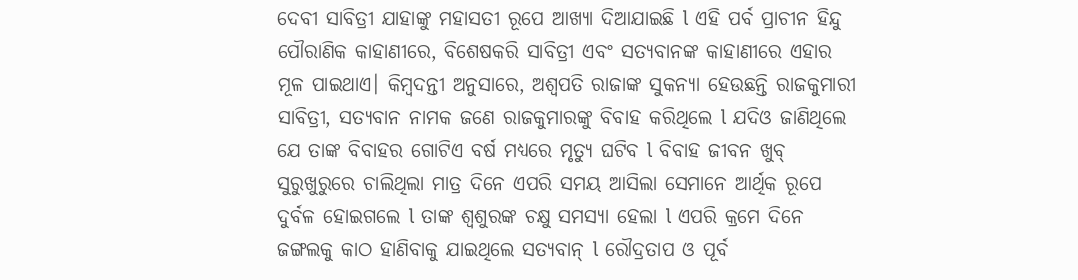ଦେବୀ ସାବିତ୍ରୀ ଯାହାଙ୍କୁ ମହାସତୀ ରୂପେ ଆଖ୍ୟା ଦିଆଯାଇଛି l ଏହି ପର୍ବ ପ୍ରାଚୀନ ହିନ୍ଦୁ ପୌରାଣିକ କାହାଣୀରେ, ବିଶେଷକରି ସାବିତ୍ରୀ ଏବଂ ସତ୍ୟବାନଙ୍କ କାହାଣୀରେ ଏହାର ମୂଳ ପାଇଥାଏ। କିମ୍ବଦନ୍ତୀ ଅନୁସାରେ, ଅଶ୍ଵପତି ରାଜାଙ୍କ ସୁକନ୍ୟା ହେଉଛନ୍ତି ରାଜକୁମାରୀ ସାବିତ୍ରୀ, ସତ୍ୟବାନ ନାମକ ଜଣେ ରାଜକୁମାରଙ୍କୁ ବିବାହ କରିଥିଲେ l ଯଦିଓ ଜାଣିଥିଲେ ଯେ ତାଙ୍କ ବିବାହର ଗୋଟିଏ ବର୍ଷ ମଧ୍ୟରେ ମୃତ୍ୟୁ ଘଟିବ l ବିବାହ ଜୀବନ ଖୁବ୍ ସୁରୁଖୁରୁରେ ଚାଲିଥିଲା ମାତ୍ର ଦିନେ ଏପରି ସମୟ ଆସିଲା ସେମାନେ ଆର୍ଥିକ ରୂପେ ଦୁର୍ବଳ ହୋଇଗଲେ l ତାଙ୍କ ଶ୍ଵଶୁରଙ୍କ ଚକ୍ଷୁ ସମସ୍ୟା ହେଲା l ଏପରି କ୍ରମେ ଦିନେ ଜଙ୍ଗଲକୁ କାଠ ହାଣିବାକୁ ଯାଇଥିଲେ ସତ୍ୟବାନ୍ l ରୌଦ୍ରତାପ ଓ ପୂର୍ବ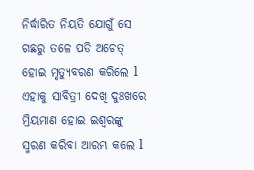ନିର୍ଦ୍ଧାରିତ ନିୟତି ଯୋଗୁଁ ସେ ଗଛରୁ ତଳେ ପଡି ଅଚେତ୍ ହୋଇ ମୃତ୍ୟୁବରଣ କରିଲେ l ଏହାକୁ ସାବିତ୍ରୀ ଦେଖି ଦୁଃଖରେ ମ୍ରିୟମାଣ ହୋଇ ଇଶ୍ବରଙ୍କୁ ସ୍ମରଣ କରିବା ଆରମ୍ଭ କଲେ l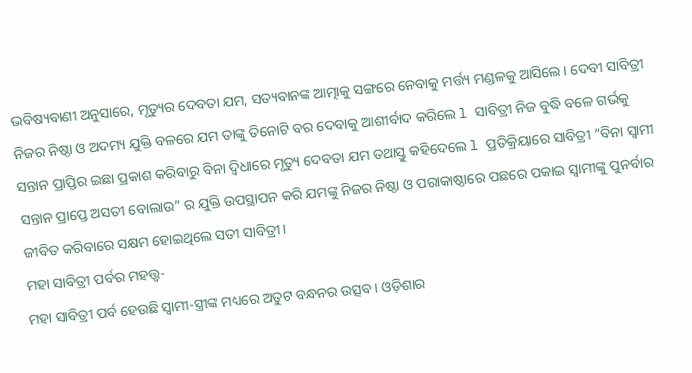ଭବିଷ୍ୟବାଣୀ ଅନୁସାରେ, ମୃତ୍ୟୁର ଦେବତା ଯମ, ସତ୍ୟବାନଙ୍କ ଆତ୍ମାକୁ ସଙ୍ଗରେ ନେବାକୁ ମର୍ତ୍ତ୍ୟ ମଣ୍ଡଳକୁ ଆସିଲେ। ଦେବୀ ସାବିତ୍ରୀ ନିଜର ନିଷ୍ଠା ଓ ଅଦମ୍ୟ ଯୁକ୍ତି ବଳରେ ଯମ ତାଙ୍କୁ ତିନୋଟି ବର ଦେବାକୁ ଆଶୀର୍ବାଦ କରିଲେ l ସାବିତ୍ରୀ ନିଜ ବୁଦ୍ଧି ବଳେ ଗର୍ଭକୁ ସନ୍ତାନ ପ୍ରାପ୍ତିର ଇଛା ପ୍ରକାଶ କରିବାରୁ ବିନା ଦ୍ୱିଧାରେ ମୃତ୍ୟୁ ଦେବତା ଯମ ତଥାସ୍ତୁ କହିଦେଲେ l ପ୍ରତିକ୍ରିୟାରେ ସାବିତ୍ରୀ “ବିନା ସ୍ଵାମୀ ସନ୍ତାନ ପ୍ରାପ୍ତେ ଅସତୀ ବୋଲାଉ” ର ଯୁକ୍ତି ଉପସ୍ଥାପନ କରି ଯମଙ୍କୁ ନିଜର ନିଷ୍ଠା ଓ ପରାକାଷ୍ଠାରେ ପଛରେ ପକାଇ ସ୍ୱାମୀଙ୍କୁ ପୁନର୍ବାର ଜୀବିତ କରିବାରେ ସକ୍ଷମ ହୋଇଥିଲେ ସତୀ ସାବିତ୍ରୀ।
ମହା ସାବିତ୍ରୀ ପର୍ବର ମହତ୍ତ୍ୱ-
ମହା ସାବିତ୍ରୀ ପର୍ବ ହେଉଛି ସ୍ୱାମୀ-ସ୍ତ୍ରୀଙ୍କ ମଧ୍ୟରେ ଅତୁଟ ବନ୍ଧନର ଉତ୍ସବ। ଓଡ଼ିଶାର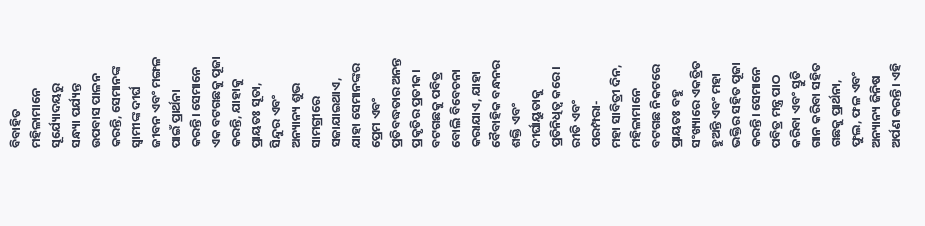ବିବାହିତ ମହିଳାମାନେ ସୂର୍ଯ୍ୟୋଦୟରୁ ସନ୍ଧ୍ୟା ପର୍ଯ୍ୟନ୍ତ ଉପବାସ ପାଳନ କରନ୍ତି, ସେମାନଙ୍କ ସ୍ୱାମୀଙ୍କ ଦୀର୍ଘ ଜୀବନ ଏବଂ ମଙ୍ଗଳ ପାଇଁ ପ୍ରାର୍ଥନା କରନ୍ତି। ସେମାନେ ଏକ ବଟଗଛକୁ ପୂଜା କରନ୍ତି, ଯାହାକୁ ପ୍ରାୟତଃ ସୂତା, ସିନ୍ଦୁର ଏବଂ ଅନ୍ୟାନ୍ୟ ଶୁଭ ସାମଗ୍ରୀରେ ସଜାଯାଇଥାଏ, ଯାହା ସେମାନଙ୍କର ପ୍ରେମ ଏବଂ ପ୍ରତିବଦ୍ଧତାର ଅନନ୍ତ ପ୍ରକୃତିର ପ୍ରତୀକ। ବଟଗଛକୁ ପବିତ୍ର ବୋଲି ବିବେଚନା କରାଯାଏ, ଯାହା ବୈବାହିକ ବନ୍ଧନର ଶକ୍ତି ଏବଂ ଦୀର୍ଘାୟୁତାକୁ ପ୍ରତିନିଧିତ୍ୱ କରେ।
ରୀତି ଏବଂ ପରମ୍ପରା-
ମହା ସାବିତ୍ରୀ ଦିନ, ମହିଳାମାନେ ବଟଗଛ ନିକଟରେ ପ୍ରାୟତଃ ବହୁ ସଂଖ୍ୟାରେ ଏକତ୍ରିତ ହୁଅନ୍ତି ଏବଂ ମହା ଭକ୍ତିର ସହିତ ପୂଜା କରନ୍ତି। ସେମାନେ ପବିତ୍ର ମନ୍ତ୍ର ପାଠ କରିବା ଏବଂ ସ୍ତୁତି ଗାନ କରିବା ସହିତ ଗଛକୁ ପ୍ରାର୍ଥନା, ଫୁଲ, ଫଳ ଏବଂ ଅନ୍ୟାନ୍ୟ ଜିନିଷ ଅର୍ପଣ କରନ୍ତି। ଏହି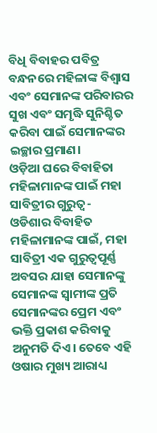ବିଧି ବିବାହର ପବିତ୍ର ବନ୍ଧନରେ ମହିଳାଙ୍କ ବିଶ୍ୱାସ ଏବଂ ସେମାନଙ୍କ ପରିବାରର ସୁଖ ଏବଂ ସମୃଦ୍ଧି ସୁନିଶ୍ଚିତ କରିବା ପାଇଁ ସେମାନଙ୍କର ଇଚ୍ଛାର ପ୍ରମାଣ।
ଓଡ଼ିଆ ଘରେ ବିବାହିତା ମହିଳାମାନଙ୍କ ପାଇଁ ମହା ସାବିତ୍ରୀର ଗୁରୁତ୍ୱ-
ଓଡିଶାର ବିବାହିତ ମହିଳାମାନଙ୍କ ପାଇଁ, ମହା ସାବିତ୍ରୀ ଏକ ଗୁରୁତ୍ୱପୂର୍ଣ୍ଣ ଅବସର ଯାହା ସେମାନଙ୍କୁ ସେମାନଙ୍କ ସ୍ୱାମୀଙ୍କ ପ୍ରତି ସେମାନଙ୍କର ପ୍ରେମ ଏବଂ ଭକ୍ତି ପ୍ରକାଶ କରିବାକୁ ଅନୁମତି ଦିଏ। ତେବେ ଏହି ଓଷାର ମୁଖ୍ୟ ଆରାଧ୍ୟ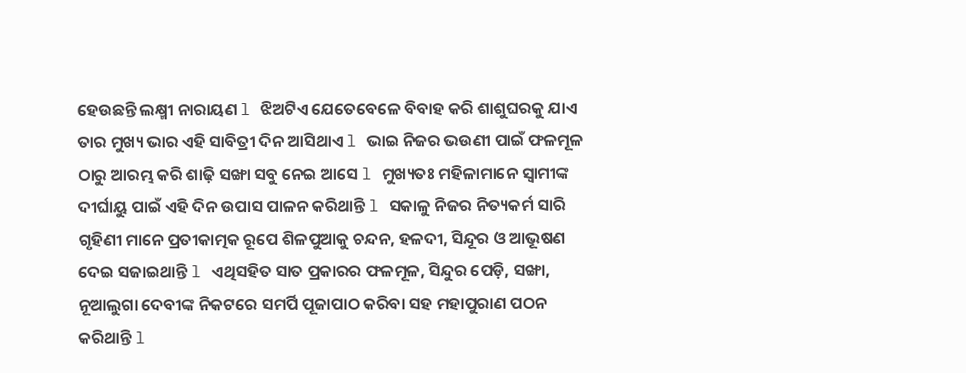ହେଉଛନ୍ତି ଲକ୍ଷ୍ମୀ ନାରାୟଣ l ଝିଅଟିଏ ଯେତେବେଳେ ବିବାହ କରି ଶାଶୁଘରକୁ ଯାଏ ତାର ମୁଖ୍ୟ ଭାର ଏହି ସାବିତ୍ରୀ ଦିନ ଆସିଥାଏ l ଭାଇ ନିଜର ଭଉଣୀ ପାଇଁ ଫଳମୂଳ ଠାରୁ ଆରମ୍ଭ କରି ଶାଢ଼ି ସଙ୍ଖା ସବୁ ନେଇ ଆସେ l ମୁଖ୍ୟତଃ ମହିଳାମାନେ ସ୍ୱାମୀଙ୍କ ଦୀର୍ଘାୟୁ ପାଇଁ ଏହି ଦିନ ଉପାସ ପାଳନ କରିଥାନ୍ତି l ସକାଳୁ ନିଜର ନିତ୍ୟକର୍ମ ସାରି ଗୃହିଣୀ ମାନେ ପ୍ରତୀକାତ୍ମକ ରୂପେ ଶିଳପୁଆକୁ ଚନ୍ଦନ, ହଳଦୀ, ସିନ୍ଦୂର ଓ ଆଭୂଷଣ ଦେଇ ସଜାଇଥାନ୍ତି l ଏଥିସହିତ ସାତ ପ୍ରକାରର ଫଳମୂଳ, ସିନ୍ଦୁର ପେଡ଼ି, ସଙ୍ଖା, ନୂଆଲୁଗା ଦେବୀଙ୍କ ନିକଟରେ ସମର୍ପି ପୂଜାପାଠ କରିବା ସହ ମହାପୁରାଣ ପଠନ କରିଥାନ୍ତି l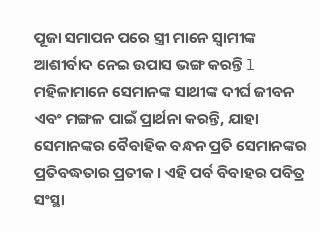ପୂଜା ସମାପନ ପରେ ସ୍ତ୍ରୀ ମାନେ ସ୍ୱାମୀଙ୍କ ଆଶୀର୍ବାଦ ନେଇ ଉପାସ ଭଙ୍ଗ କରନ୍ତି l ମହିଳାମାନେ ସେମାନଙ୍କ ସାଥୀଙ୍କ ଦୀର୍ଘ ଜୀବନ ଏବଂ ମଙ୍ଗଳ ପାଇଁ ପ୍ରାର୍ଥନା କରନ୍ତି, ଯାହା ସେମାନଙ୍କର ବୈବାହିକ ବନ୍ଧନ ପ୍ରତି ସେମାନଙ୍କର ପ୍ରତିବଦ୍ଧତାର ପ୍ରତୀକ। ଏହି ପର୍ବ ବିବାହର ପବିତ୍ର ସଂସ୍ଥା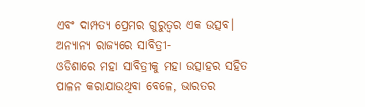ଏବଂ ଦାମ୍ପତ୍ୟ ପ୍ରେମର ଗୁରୁତ୍ୱର ଏକ ଉତ୍ସବ।
ଅନ୍ୟାନ୍ୟ ରାଜ୍ୟରେ ସାବିତ୍ରୀ-
ଓଡିଶାରେ ମହା ସାବିତ୍ରୀକୁ ମହା ଉତ୍ସାହର ସହିତ ପାଳନ କରାଯାଉଥିବା ବେଳେ, ଭାରତର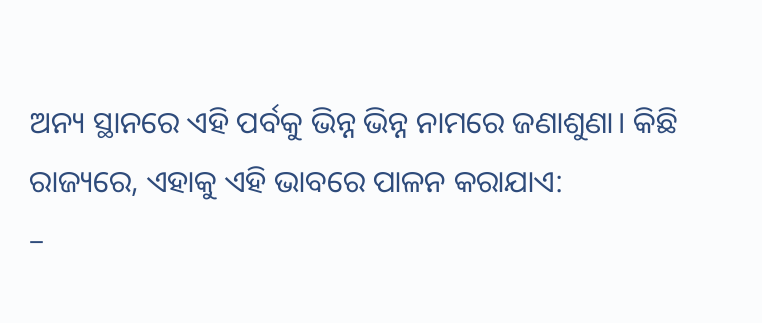ଅନ୍ୟ ସ୍ଥାନରେ ଏହି ପର୍ବକୁ ଭିନ୍ନ ଭିନ୍ନ ନାମରେ ଜଣାଶୁଣା। କିଛି ରାଜ୍ୟରେ, ଏହାକୁ ଏହି ଭାବରେ ପାଳନ କରାଯାଏ:
–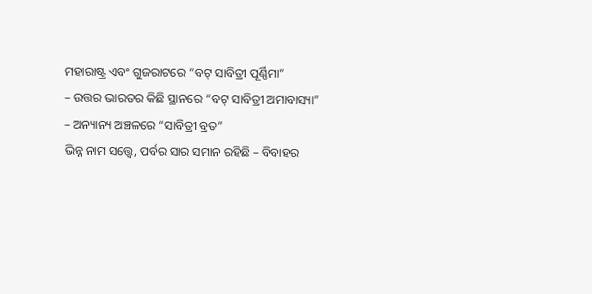ମହାରାଷ୍ଟ୍ର ଏବଂ ଗୁଜରାଟରେ “ବଟ୍ ସାବିତ୍ରୀ ପୂର୍ଣ୍ଣିମା”
– ଉତ୍ତର ଭାରତର କିଛି ସ୍ଥାନରେ “ବଟ୍ ସାବିତ୍ରୀ ଅମାବାସ୍ୟା”
– ଅନ୍ୟାନ୍ୟ ଅଞ୍ଚଳରେ “ସାବିତ୍ରୀ ବ୍ରତ”
ଭିନ୍ନ ନାମ ସତ୍ତ୍ୱେ, ପର୍ବର ସାର ସମାନ ରହିଛି – ବିବାହର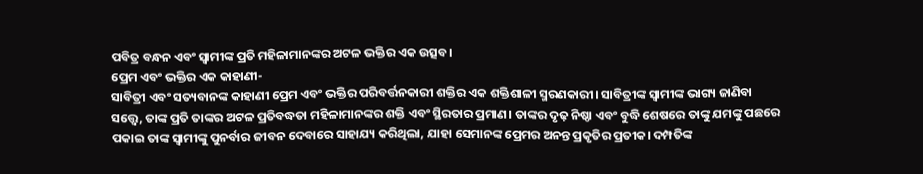ପବିତ୍ର ବନ୍ଧନ ଏବଂ ସ୍ୱାମୀଙ୍କ ପ୍ରତି ମହିଳାମାନଙ୍କର ଅଟଳ ଭକ୍ତିର ଏକ ଉତ୍ସବ।
ପ୍ରେମ ଏବଂ ଭକ୍ତିର ଏକ କାହାଣୀ-
ସାବିତ୍ରୀ ଏବଂ ସତ୍ୟବାନଙ୍କ କାହାଣୀ ପ୍ରେମ ଏବଂ ଭକ୍ତିର ପରିବର୍ତ୍ତନକାରୀ ଶକ୍ତିର ଏକ ଶକ୍ତିଶାଳୀ ସ୍ମରଣକାରୀ। ସାବିତ୍ରୀଙ୍କ ସ୍ୱାମୀଙ୍କ ଭାଗ୍ୟ ଜାଣିବା ସତ୍ତ୍ୱେ, ତାଙ୍କ ପ୍ରତି ତାଙ୍କର ଅଟଳ ପ୍ରତିବଦ୍ଧତା ମହିଳାମାନଙ୍କର ଶକ୍ତି ଏବଂ ସ୍ଥିରତାର ପ୍ରମାଣ। ତାଙ୍କର ଦୃଢ଼ ନିଷ୍ଠା ଏବଂ ବୁଦ୍ଧି ଶେଷରେ ତାଙ୍କୁ ଯମଙ୍କୁ ପଛରେ ପକାଇ ତାଙ୍କ ସ୍ୱାମୀଙ୍କୁ ପୁନର୍ବାର ଜୀବନ ଦେବାରେ ସାହାଯ୍ୟ କରିଥିଲା, ଯାହା ସେମାନଙ୍କ ପ୍ରେମର ଅନନ୍ତ ପ୍ରକୃତିର ପ୍ରତୀକ। ଦମ୍ପତିଙ୍କ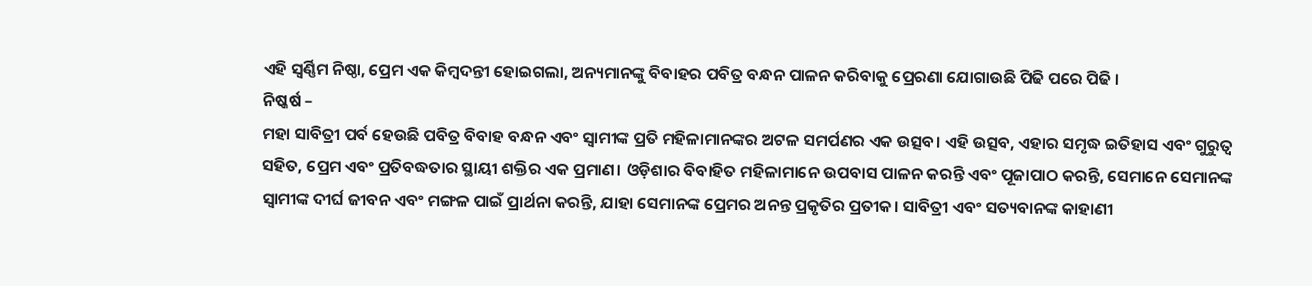ଏହି ସ୍ଵର୍ଣ୍ଣିମ ନିଷ୍ଠା, ପ୍ରେମ ଏକ କିମ୍ବଦନ୍ତୀ ହୋଇଗଲା, ଅନ୍ୟମାନଙ୍କୁ ବିବାହର ପବିତ୍ର ବନ୍ଧନ ପାଳନ କରିବାକୁ ପ୍ରେରଣା ଯୋଗାଉଛି ପିଢି ପରେ ପିଢି ।
ନିଷ୍କର୍ଷ –
ମହା ସାବିତ୍ରୀ ପର୍ବ ହେଉଛି ପବିତ୍ର ବିବାହ ବନ୍ଧନ ଏବଂ ସ୍ୱାମୀଙ୍କ ପ୍ରତି ମହିଳାମାନଙ୍କର ଅଟଳ ସମର୍ପଣର ଏକ ଉତ୍ସବ। ଏହି ଉତ୍ସବ, ଏହାର ସମୃଦ୍ଧ ଇତିହାସ ଏବଂ ଗୁରୁତ୍ୱ ସହିତ, ପ୍ରେମ ଏବଂ ପ୍ରତିବଦ୍ଧତାର ସ୍ଥାୟୀ ଶକ୍ତିର ଏକ ପ୍ରମାଣ। ଓଡ଼ିଶାର ବିବାହିତ ମହିଳାମାନେ ଉପବାସ ପାଳନ କରନ୍ତି ଏବଂ ପୂଜାପାଠ କରନ୍ତି, ସେମାନେ ସେମାନଙ୍କ ସ୍ୱାମୀଙ୍କ ଦୀର୍ଘ ଜୀବନ ଏବଂ ମଙ୍ଗଳ ପାଇଁ ପ୍ରାର୍ଥନା କରନ୍ତି, ଯାହା ସେମାନଙ୍କ ପ୍ରେମର ଅନନ୍ତ ପ୍ରକୃତିର ପ୍ରତୀକ। ସାବିତ୍ରୀ ଏବଂ ସତ୍ୟବାନଙ୍କ କାହାଣୀ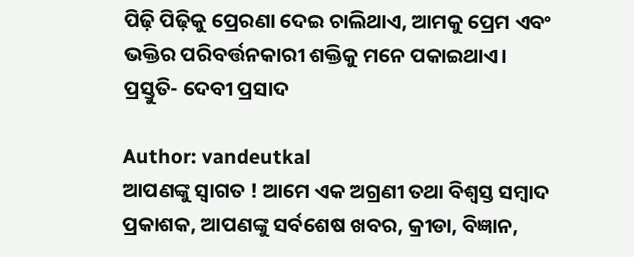ପିଢ଼ି ପିଢ଼ିକୁ ପ୍ରେରଣା ଦେଇ ଚାଲିଥାଏ, ଆମକୁ ପ୍ରେମ ଏବଂ ଭକ୍ତିର ପରିବର୍ତ୍ତନକାରୀ ଶକ୍ତିକୁ ମନେ ପକାଇଥାଏ।
ପ୍ରସ୍ତୁତି- ଦେବୀ ପ୍ରସାଦ

Author: vandeutkal
ଆପଣଙ୍କୁ ସ୍ଵାଗତ ! ଆମେ ଏକ ଅଗ୍ରଣୀ ତଥା ବିଶ୍ୱସ୍ତ ସମ୍ବାଦ ପ୍ରକାଶକ, ଆପଣଙ୍କୁ ସର୍ବଶେଷ ଖବର, କ୍ରୀଡା, ବିଜ୍ଞାନ,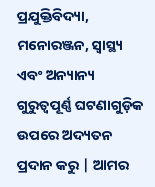ପ୍ରଯୁକ୍ତିବିଦ୍ୟା, ମନୋରଞ୍ଜନ, ସ୍ୱାସ୍ଥ୍ୟ ଏବଂ ଅନ୍ୟାନ୍ୟ ଗୁରୁତ୍ୱପୂର୍ଣ୍ଣ ଘଟଣାଗୁଡ଼ିକ ଉପରେ ଅଦ୍ୟତନ ପ୍ରଦାନ କରୁ | ଆମର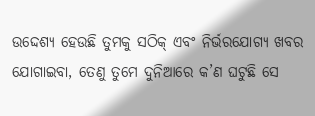ଉଦ୍ଦେଶ୍ୟ ହେଉଛି ତୁମକୁ ସଠିକ୍ ଏବଂ ନିର୍ଭରଯୋଗ୍ୟ ଖବର ଯୋଗାଇବା, ତେଣୁ ତୁମେ ଦୁନିଆରେ କ’ଣ ଘଟୁଛି ସେ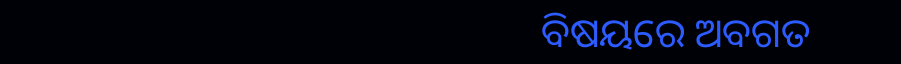ବିଷୟରେ ଅବଗତ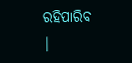ରହିପାରିବ |